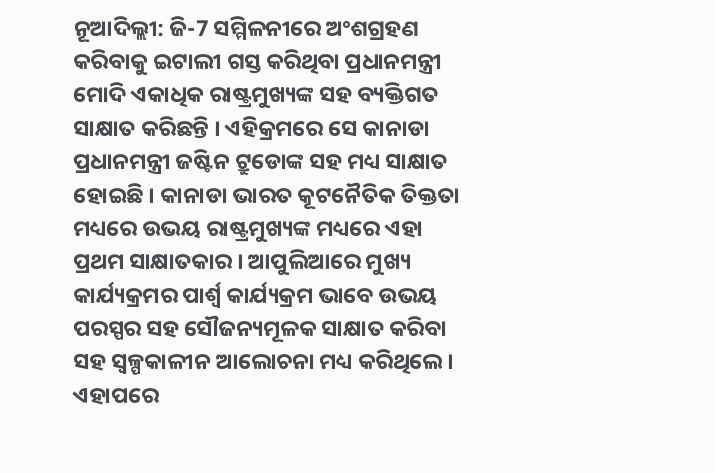ନୂଆଦିଲ୍ଲୀ: ଜି-7 ସମ୍ମିଳନୀରେ ଅଂଶଗ୍ରହଣ କରିବାକୁ ଇଟାଲୀ ଗସ୍ତ କରିଥିବା ପ୍ରଧାନମନ୍ତ୍ରୀ ମୋଦି ଏକାଧିକ ରାଷ୍ଟ୍ରମୁଖ୍ୟଙ୍କ ସହ ବ୍ୟକ୍ତିଗତ ସାକ୍ଷାତ କରିଛନ୍ତି । ଏହିକ୍ରମରେ ସେ କାନାଡା ପ୍ରଧାନମନ୍ତ୍ରୀ ଜଷ୍ଟିନ ଟ୍ରୁଡୋଙ୍କ ସହ ମଧ୍ୟ ସାକ୍ଷାତ ହୋଇଛି । କାନାଡା ଭାରତ କୂଟନୈତିକ ତିକ୍ତତା ମଧ୍ୟରେ ଉଭୟ ରାଷ୍ଟ୍ରମୁଖ୍ୟଙ୍କ ମଧ୍ୟରେ ଏହା ପ୍ରଥମ ସାକ୍ଷାତକାର । ଆପୁଲିଆରେ ମୁଖ୍ୟ କାର୍ଯ୍ୟକ୍ରମର ପାର୍ଶ୍ବ କାର୍ଯ୍ୟକ୍ରମ ଭାବେ ଉଭୟ ପରସ୍ପର ସହ ସୌଜନ୍ୟମୂଳକ ସାକ୍ଷାତ କରିବା ସହ ସ୍ବଳ୍ପକାଳୀନ ଆଲୋଚନା ମଧ୍ୟ କରିଥିଲେ । ଏହାପରେ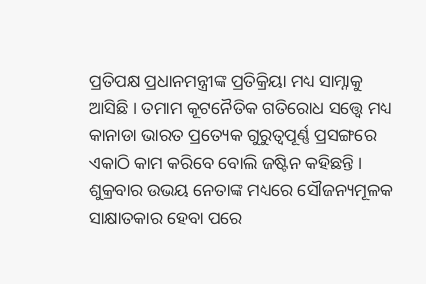ପ୍ରତିପକ୍ଷ ପ୍ରଧାନମନ୍ତ୍ରୀଙ୍କ ପ୍ରତିକ୍ରିୟା ମଧ୍ୟ ସାମ୍ନାକୁ ଆସିଛି । ତମାମ କୂଟନୈତିକ ଗତିରୋଧ ସତ୍ତ୍ବେ ମଧ୍ୟ କାନାଡା ଭାରତ ପ୍ରତ୍ୟେକ ଗୁରୁତ୍ବପୂର୍ଣ୍ଣ ପ୍ରସଙ୍ଗରେ ଏକାଠି କାମ କରିବେ ବୋଲି ଜଷ୍ଟିନ କହିଛନ୍ତି ।
ଶୁକ୍ରବାର ଉଭୟ ନେତାଙ୍କ ମଧ୍ୟରେ ସୌଜନ୍ୟମୂଳକ ସାକ୍ଷାତକାର ହେବା ପରେ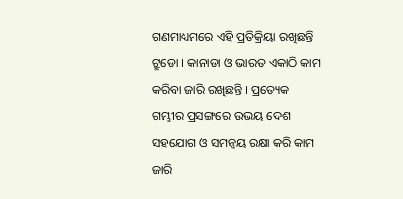ଗଣମାଧ୍ୟମରେ ଏହି ପ୍ରତିକ୍ରିୟା ରଖିଛନ୍ତି ଟ୍ରୁଡୋ । କାନାଡା ଓ ଭାରତ ଏକାଠି କାମ କରିବା ଜାରି ରଖିଛନ୍ତି । ପ୍ରତ୍ୟେକ ଗମ୍ଭୀର ପ୍ରସଙ୍ଗରେ ଉଭୟ ଦେଶ ସହଯୋଗ ଓ ସମନ୍ବୟ ରକ୍ଷା କରି କାମ ଜାରି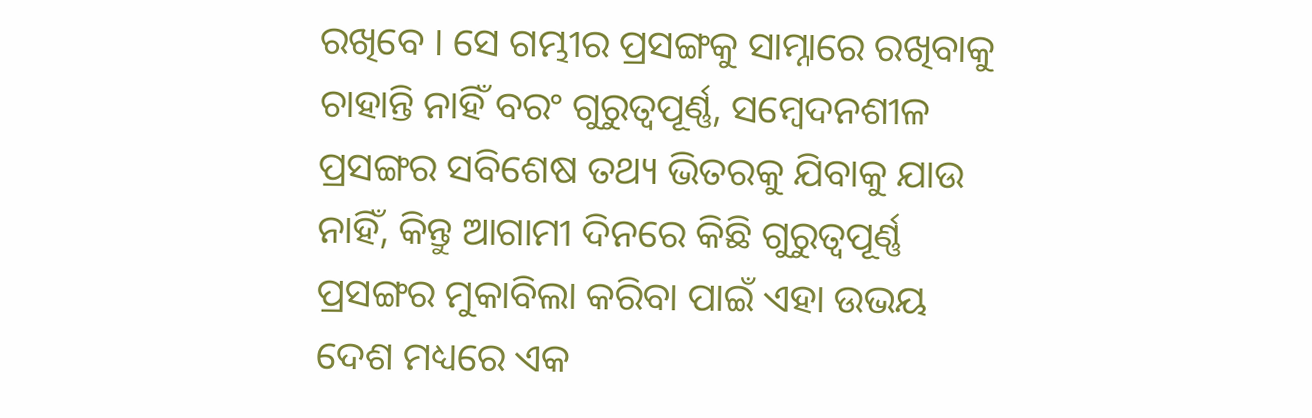ରଖିବେ । ସେ ଗମ୍ଭୀର ପ୍ରସଙ୍ଗକୁ ସାମ୍ନାରେ ରଖିବାକୁ ଚାହାନ୍ତି ନାହିଁ ବରଂ ଗୁରୁତ୍ୱପୂର୍ଣ୍ଣ, ସମ୍ବେଦନଶୀଳ ପ୍ରସଙ୍ଗର ସବିଶେଷ ତଥ୍ୟ ଭିତରକୁ ଯିବାକୁ ଯାଉ ନାହିଁ, କିନ୍ତୁ ଆଗାମୀ ଦିନରେ କିଛି ଗୁରୁତ୍ୱପୂର୍ଣ୍ଣ ପ୍ରସଙ୍ଗର ମୁକାବିଲା କରିବା ପାଇଁ ଏହା ଉଭୟ ଦେଶ ମଧ୍ୟରେ ଏକ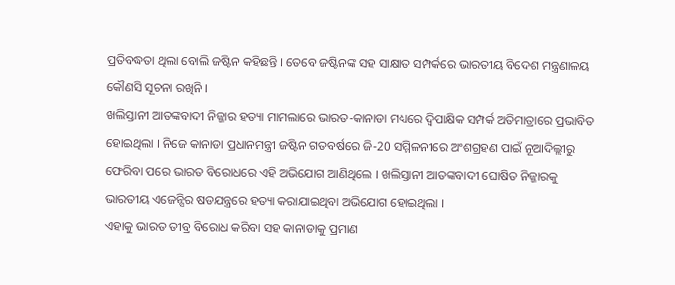ପ୍ରତିବଦ୍ଧତା ଥିଲା ବୋଲି ଜଷ୍ଟିନ କହିଛନ୍ତି । ତେବେ ଜଷ୍ଟିନଙ୍କ ସହ ସାକ୍ଷାତ ସମ୍ପର୍କରେ ଭାରତୀୟ ବିଦେଶ ମନ୍ତ୍ରଣାଳୟ କୌଣସି ସୂଚନା ରଖିନି ।
ଖଲିସ୍ତାନୀ ଆତଙ୍କବାଦୀ ନିଜ୍ଜାର ହତ୍ୟା ମାମଲାରେ ଭାରତ-କାନାଡା ମଧ୍ୟରେ ଦ୍ବିପାକ୍ଷିକ ସମ୍ପର୍କ ଅତିମାତ୍ରାରେ ପ୍ରଭାବିତ ହୋଇଥିଲା । ନିଜେ କାନାଡା ପ୍ରଧାନମନ୍ତ୍ରୀ ଜଷ୍ଟିନ ଗତବର୍ଷରେ ଜି-20 ସମ୍ମିଳନୀରେ ଅଂଶଗ୍ରହଣ ପାଇଁ ନୂଆଦିଲ୍ଲୀରୁ ଫେରିବା ପରେ ଭାରତ ବିରୋଧରେ ଏହି ଅଭିଯୋଗ ଆଣିଥିଲେ । ଖଲିସ୍ତାନୀ ଆତଙ୍କବାଦୀ ଘୋଷିତ ନିଜ୍ଜାରକୁ ଭାରତୀୟ ଏଜେନ୍ସିର ଷଡଯନ୍ତ୍ରରେ ହତ୍ୟା କରାଯାଇଥିବା ଅଭିଯୋଗ ହୋଇଥିଲା ।
ଏହାକୁ ଭାରତ ତୀବ୍ର ବିରୋଧ କରିବା ସହ କାନାଡାକୁ ପ୍ରମାଣ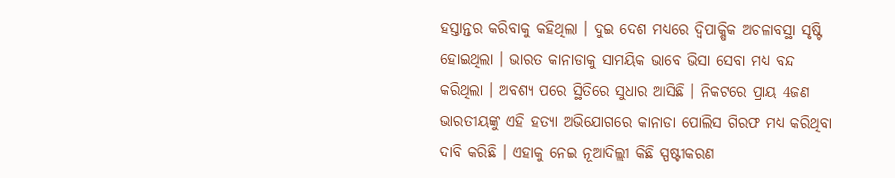ହସ୍ତାନ୍ତର କରିବାକୁ କହିଥିଲା । ଦୁଇ ଦେଶ ମଧ୍ୟରେ ଦ୍ବିପାକ୍ଷିକ ଅଚଳାବସ୍ଥା ସୃଷ୍ଟି ହୋଇଥିଲା । ଭାରତ କାନାଡାକୁ ସାମୟିକ ଭାବେ ଭିସା ସେବା ମଧ୍ୟ ବନ୍ଦ କରିଥିଲା । ଅବଶ୍ୟ ପରେ ସ୍ଥିତିରେ ସୁଧାର ଆସିଛି । ନିକଟରେ ପ୍ରାୟ 4ଜଣ ଭାରତୀୟଙ୍କୁ ଏହି ହତ୍ୟା ଅଭିଯୋଗରେ କାନାଡା ପୋଲିସ ଗିରଫ ମଧ୍ୟ କରିଥିବା ଦାବି କରିଛି । ଏହାକୁ ନେଇ ନୂଆଦିଲ୍ଲୀ କିଛି ସ୍ପଷ୍ଟୀକରଣ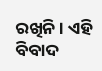ରଖିନି । ଏହି ବିବାଦ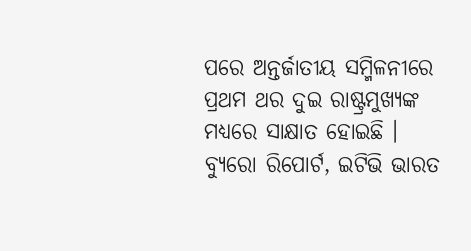ପରେ ଅନ୍ତର୍ଜାତୀୟ ସମ୍ମିଳନୀରେ ପ୍ରଥମ ଥର ଦୁଇ ରାଷ୍ଟ୍ରମୁଖ୍ୟଙ୍କ ମଧ୍ୟରେ ସାକ୍ଷାତ ହୋଇଛି ।
ବ୍ୟୁରୋ ରିପୋର୍ଟ, ଇଟିଭି ଭାରତ